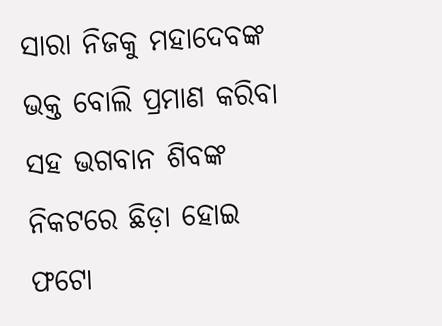ସାରା ନିଜକୁ ମହାଦେବଙ୍କ ଭକ୍ତ ବୋଲି ପ୍ରମାଣ କରିବା ସହ ଭଗବାନ ଶିବଙ୍କ ନିକଟରେ ଛିଡ଼ା ହୋଇ ଫଟୋ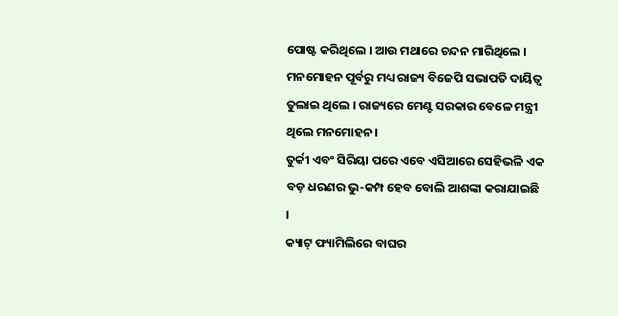ପୋଷ୍ଟ କରିଥିଲେ । ଆଉ ମଥାରେ ଚନ୍ଦନ ମାରିଥିଲେ ।
ମନମୋହନ ପୂର୍ବରୁ ମଧ୍ୟ ରାଜ୍ୟ ବିଜେପି ସଭାପତି ଦାୟିତ୍ୱ ତୁଲାଇ ଥିଲେ । ରାଜ୍ୟରେ ମେଣ୍ଟ ସରକାର ବେଳେ ମନ୍ତ୍ରୀ ଥିଲେ ମନମୋହନ ।
ତୁର୍କୀ ଏବଂ ସିରିୟା ପରେ ଏବେ ଏସିଆରେ ସେହିଭଳି ଏକ ବଡ଼ ଧରଣର ଭୁ-କମ୍ପ ହେବ ବୋଲି ଆଶଙ୍କା କରାଯାଇଛି ।
କ୍ୟାଟ୍ ଫ୍ୟାମିଲିରେ ବାଘର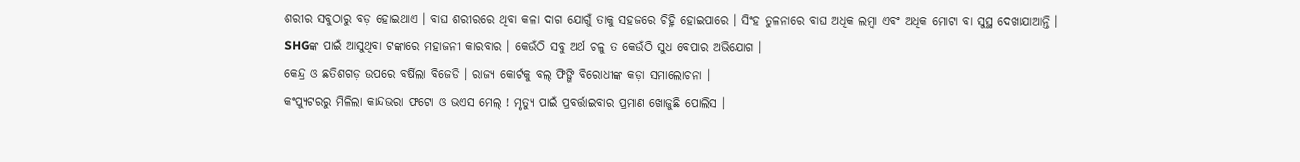ଶରୀର ସବୁଠାରୁ ବଡ଼ ହୋଇଥାଏ । ବାଘ ଶରୀରରେ ଥିବା କଳା ଦାଗ ଯୋଗୁଁ ତାକୁ ସହଜରେ ଚିହ୍ନି ହୋଇପାରେ । ସିଂହ ତୁଳନାରେ ବାଘ ଅଧିକ ଲମ୍ବା ଏବଂ ଅଧିକ ମୋଟା ବା ସୁସ୍ଥ ଦେଖାଯାଆନ୍ତି ।
SHGଙ୍କ ପାଇଁ ଆସୁଥିବା ଟଙ୍କାରେ ମହାଜନୀ କାରବାର । କେଉଁଠି ସବୁ ଅର୍ଥ ଚଳୁ ତ କେଉଁଠି ସୁଧ ବେପାର ଅଭିଯୋଗ ।
କେନ୍ଦ୍ର ଓ ଛତିଶଗଡ଼ ଉପରେ ବର୍ଷିଲା ବିଜେଡି । ରାଜ୍ୟ କୋର୍ଟକୁ ବଲ୍ ଫିଙ୍ଗି ବିରୋଧୀଙ୍କ କଡ଼ା ସମାଲୋଚନା ।
କଂପ୍ୟୁଟରରୁ ମିଳିଲା କାନ୍ଦଭରା ଫଟୋ ଓ ଭଏସ ମେଲ୍ ! ମୃତ୍ୟୁ ପାଇଁ ପ୍ରବର୍ତ୍ତାଇବାର ପ୍ରମାଣ ଖୋଜୁଛି ପୋଲିସ ।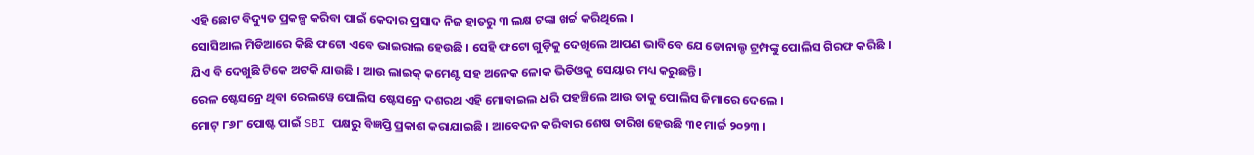ଏହି ଛୋଟ ବିଦ୍ୟୁତ ପ୍ରକଳ୍ପ କରିବା ପାଇଁ କେଦାର ପ୍ରସାଦ ନିଜ ହାତରୁ ୩ ଲକ୍ଷ ଟଙ୍କା ଖର୍ଚ୍ଚ କରିଥିଲେ ।
ସୋସିଆଲ ମିଡିଆରେ କିଛି ଫଟୋ ଏବେ ଭାଇରାଲ ହେଉଛି । ସେହି ଫଟୋ ଗୁଡ଼ିକୁ ଦେଖିଲେ ଆପଣ ଭାବିବେ ଯେ ଡୋନାଲ୍ଡ ଟ୍ରମ୍ପଙ୍କୁ ପୋଲିସ ଗିରଫ କରିଛି ।
ଯିଏ ବି ଦେଖୁଛି ଟିକେ ଅଟକି ଯାଉଛି । ଆଉ ଲାଇକ୍ କମେଣ୍ଟ ସହ ଅନେକ ଳୋକ ଭିଡିଓକୁ ସେୟାର ମଧ୍ୟ କରୁଛନ୍ତି ।
ରେଳ ଷ୍ଟେସନ୍ରେ ଥିବା ରେଲୱେ ପୋଲିସ ଷ୍ଟେସନ୍ରେ ଦଶରଥ ଏହି ମୋବାଇଲ ଧରି ପହଞ୍ଚିଲେ ଆଉ ତାକୁ ପୋଲିସ ଜିମାରେ ଦେଲେ ।
ମୋଟ୍ ୮୬୮ ପୋଷ୍ଟ ପାଇଁ SBI ପକ୍ଷରୁ ବିଜ୍ଞପ୍ତି ପ୍ରକାଶ କରାଯାଇଛି । ଆବେଦନ କରିବାର ଶେଷ ତାରିଖ ହେଉଛି ୩୧ ମାର୍ଚ୍ଚ ୨୦୨୩ ।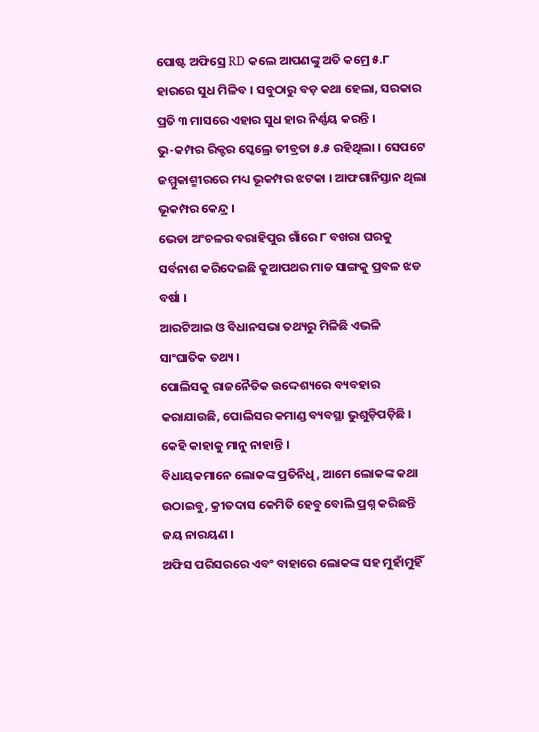ପୋଷ୍ଟ ଅଫିସ୍ରେ RD କଲେ ଆପଣଙ୍କୁ ଅତି କମ୍ରେ ୫.୮ ହାରରେ ସୁଧ ମିଳିବ । ସବୁଠାରୁ ବଡ଼ କଥା ହେଲା, ସରକାର ପ୍ରତି ୩ ମାସରେ ଏହାର ସୁଧ ହାର ନିର୍ଣ୍ଣୟ କରନ୍ତି ।
ଭୁ-କମ୍ପର ରିକ୍ଟର ସ୍କେଲ୍ରେ ତୀବ୍ରତା ୫.୫ ରହିଥିଲା । ସେପଟେ ଜମ୍ମୁକାଶ୍ମୀରରେ ମଧ୍ୟ ଭୂକମ୍ପର ଝଟକା । ଆଫଗାନିସ୍ତାନ ଥିଲା ଭୂକମ୍ପର କେନ୍ଦ୍ର ।
ଭେଡା ଅଂଚଳର ବରାହିପୁର ଗାଁରେ ୮ ବଖରା ଘରକୁ ସର୍ବନାଶ କରିଦେଇଛି କୁଆପଥର ମାଡ ସାଙ୍ଗକୁ ପ୍ରବଳ ଝଡ ବର୍ଷା ।
ଆରଟିଆଇ ଓ ବିଧାନସଭା ତଥ୍ୟରୁ ମିଳିଛି ଏଭଳି ସାଂଘାତିକ ତଥ୍ୟ ।
ପୋଲିସକୁ ରାଜନୈତିକ ଉଦ୍ଦେଶ୍ୟରେ ବ୍ୟବହାର କରାଯାଉଛି, ପୋଲିସର କମାଣ୍ଡ ବ୍ୟବସ୍ଥା ଭୁଶୁଡ଼ିପଡ଼ିଛି । କେହି କାହାକୁ ମାନୁ ନାହାନ୍ତି ।
ବିଧାୟକମାନେ ଲୋକଙ୍କ ପ୍ରତିନିଧି, ଆମେ ଲୋକଙ୍କ କଥା ଉଠାଇବୁ, କ୍ରୀତଦାସ କେମିତି ହେବୁ ବୋଲି ପ୍ରଶ୍ନ କରିଛନ୍ତି ଜୟ ନାରୟଣ ।
ଅଫିସ ପରିସରରେ ଏବଂ ବାହାରେ ଲୋକଙ୍କ ସହ ମୁହାଁମୁହିଁ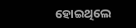ହୋଇଥିଲେ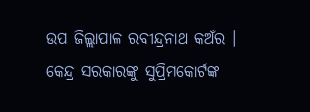ଉପ ଜିଲ୍ଲାପାଳ ରବୀନ୍ଦ୍ରନାଥ କଅଁର ।
କେନ୍ଦ୍ର ସରକାରଙ୍କୁ ସୁପ୍ରିମକୋର୍ଟଙ୍କ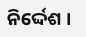ନିର୍ଦ୍ଦେଶ ।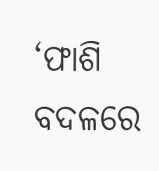‘ଫାଶି ବଦଳରେ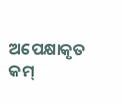ଅପେକ୍ଷାକୃତ କମ୍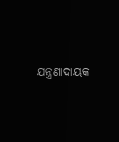ଯନ୍ତ୍ରଣାଦାୟକ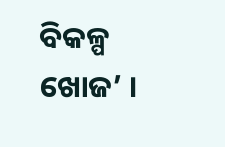ବିକଳ୍ପ ଖୋଜ’ ।